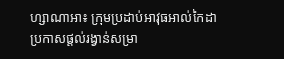ហ្សាណាអា៖ ក្រុមប្រដាប់អាវុធអាល់កៃដា ប្រកាសផ្តល់រង្វាន់សម្រា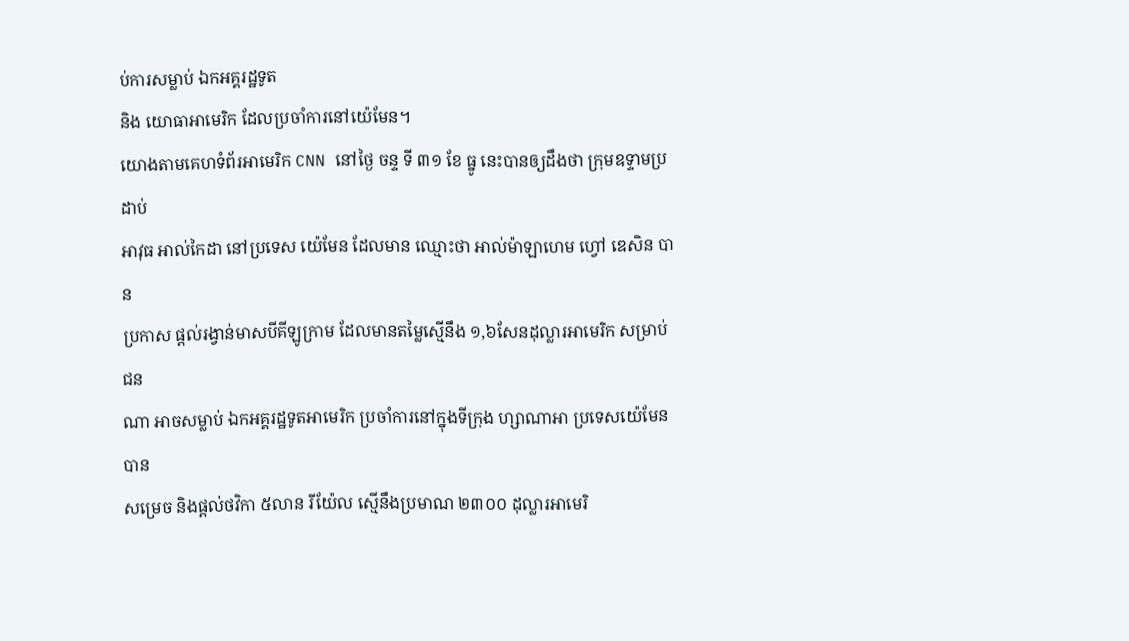ប់ការសម្លាប់ ឯកអគ្គរដ្ឋទូត
និង យោធាអាមេរិក ដែលប្រចាំការនៅយ៉េមែន។
យោងតាមគេហទំព័រអាមេរិក CNN នៅថ្ងៃ ចន្ទ ទី ៣១ ខែ ធ្នូ នេះបានឲ្យដឹងថា ក្រុមឧទ្ទាមប្រដាប់
អាវុធ អាល់កៃដា នៅប្រទេស យ៉េមែន ដែលមាន ឈ្មោះថា អាល់ម៉ាឡាហេម ហ្វៅ ឌេសិន បាន
ប្រកាស ផ្តល់រង្វាន់មាសបីគីឡូក្រាម ដែលមានតម្លៃស្មើនឹង ១,៦សែនដុល្លារអាមេរិក សម្រាប់ជន
ណា អាចសម្លាប់ ឯកអគ្គរដ្ឋទូតអាមេរិក ប្រចាំការនៅក្នុងទីក្រុង ហ្សាណាអា ប្រទេសយ៉េមែន បាន
សម្រេច និងផ្តល់ថវិកា ៥លាន រីយ៉ែល ស្មើនឹងប្រមាណ ២៣០០ ដុល្លារអាមេរិ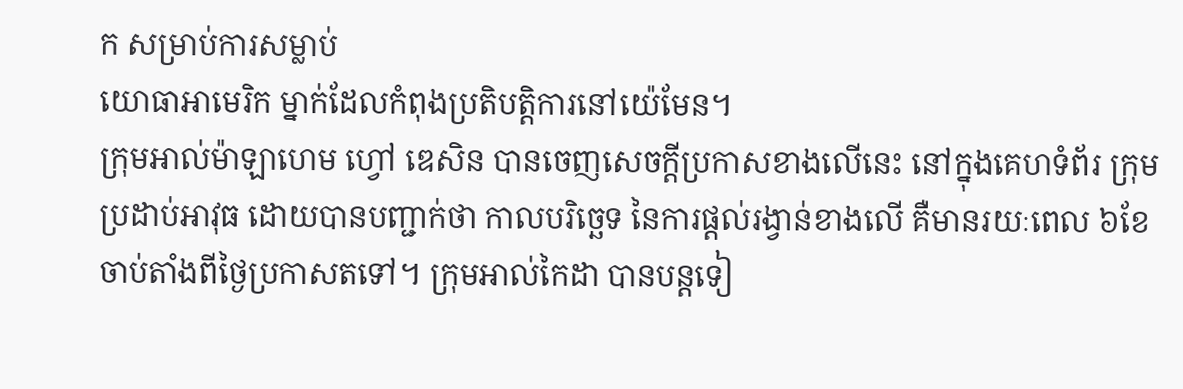ក សម្រាប់ការសម្លាប់
យោធាអាមេរិក ម្នាក់ដែលកំពុងប្រតិបត្តិការនៅយ៉េមែន។
ក្រុមអាល់ម៉ាឡាហេម ហ្វៅ ឌេសិន បានចេញសេចក្តីប្រកាសខាងលើនេះ នៅក្នុងគេហទំព័រ កុ្រម
ប្រដាប់អាវុធ ដោយបានបញ្ជាក់ថា កាលបរិច្ឆេទ នៃការផ្តល់រង្វាន់ខាងលើ គឺមានរយៈពេល ៦ខែ
ចាប់តាំងពីថ្ងៃប្រកាសតទៅ។ ក្រុមអាល់កៃដា បានបន្តទៀ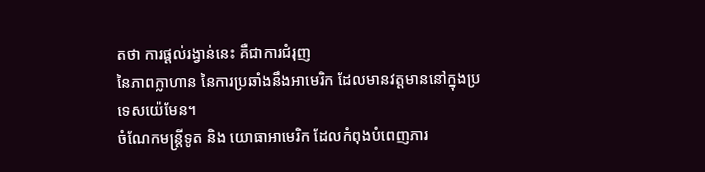តថា ការផ្តល់រង្វាន់នេះ គឺជាការជំរុញ
នៃភាពក្លាហាន នៃការប្រឆាំងនឹងអាមេរិក ដែលមានវត្តមាននៅក្នុងប្រទេសយ៉េមែន។
ចំណែកមន្រ្តីទូត និង យោធាអាមេរិក ដែលកំពុងបំពេញភារ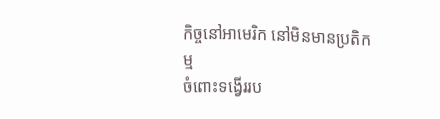កិច្ចនៅអាមេរិក នៅមិនមានប្រតិកម្ម
ចំពោះទង្វើររប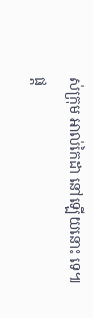ស់ក្រុម អាល់កៃដា នៅឡើយនោះ ទេ៕
ផ្ត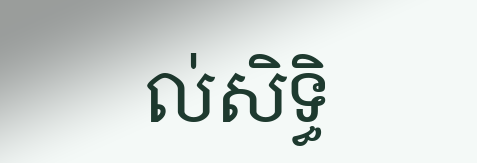ល់សិទ្ធិ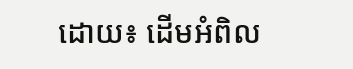ដោយ៖ ដើមអំពិល